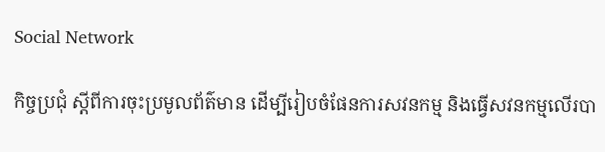Social Network

កិច្ចប្រជុំ ស្ដីពីការចុះប្រមូលព័ត៌មាន ដើម្បីរៀបចំផែនការសវនកម្ម និងធ្វើសវនកម្មលើរបា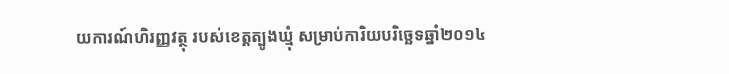យការណ៍ហិរញ្ញវត្ថុ របស់ខេត្តត្បូងឃ្មុំ សម្រាប់ការិយបរិច្ឆេទឆ្នាំ២០១៤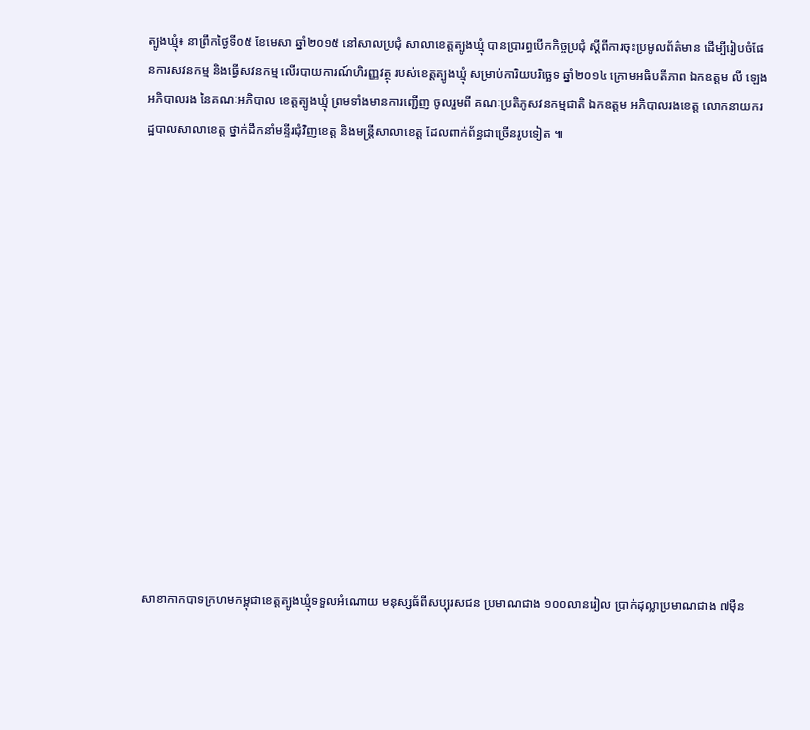ត្បូងឃ្មុំ៖ នាព្រឹកថ្ងៃទី០៥ ខែមេសា ឆ្នាំ២០១៥ នៅសាលប្រជុំ សាលាខេត្តត្បូងឃ្មុំ បានប្រារព្ធបើកកិច្ចប្រជុំ ស្ដីពីការចុះប្រមូលព័ត៌មាន ដើម្បីរៀបចំផែនការសវនកម្ម និងធ្វើសវនកម្ម លើរបាយការណ៍ហិរញ្ញវត្ថុ របស់ខេត្តត្បូងឃ្មុំ សម្រាប់ការិយបរិច្ឆេទ ឆ្នាំ២០១៤ ក្រោមអធិបតីភាព ឯកឧត្តម លី ឡេង អភិបាលរង នៃគណៈអភិបាល ខេត្តត្បូងឃ្មុំ ព្រមទាំងមានការញ្ជើញ ចូលរួមពី គណៈប្រតិភូសវនកម្មជាតិ ឯកឧត្តម អភិបាលរងខេត្ត លោកនាយករដ្ឋបាលសាលាខេត្ត ថ្នាក់ដឹកនាំមន្ទីរជុំវិញខេត្ត និងមន្ត្រីសាលាខេត្ត ដែលពាក់ព័ន្ធជាច្រើនរូបទៀត ៕















សាខាកាកបាទក្រហមកម្ពុជាខេត្តត្បូងឃ្មុំទទួលអំណោយ មនុស្សធ័ពីសប្បុរសជន ប្រមាណជាង ១០០លានរៀល ប្រាក់ដុល្លាប្រមាណជាង ៧ម៉ឺន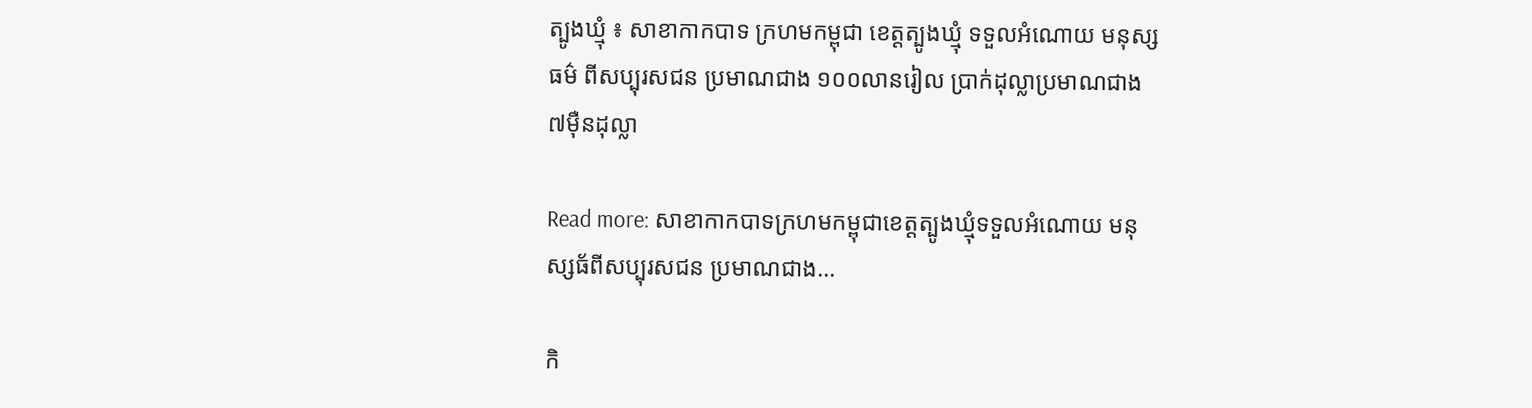ត្បូងឃ្មុំ ៖ សាខាកាកបាទ ក្រហមកម្ពុជា ខេត្តត្បូងឃ្មុំ ទទួលអំណោយ មនុស្សធម៌ ពីសប្បុរសជន ប្រមាណជាង ១០០លានរៀល ប្រាក់ដុល្លាប្រមាណជាង ៧ម៉ឺនដុល្លា

Read more: សាខាកាកបាទក្រហមកម្ពុជាខេត្តត្បូងឃ្មុំទទួលអំណោយ មនុស្សធ័ពីសប្បុរសជន ប្រមាណជាង...

កិ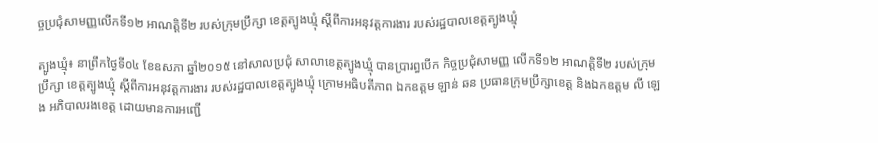ច្ចប្រជុំសាមញ្ញលើកទី១២ អាណត្តិទី២ របស់ក្រុមប្រឹក្សា ខេត្តត្បូងឃ្មុំ ស្តីពីការអនុវត្តការងារ របស់រដ្ឋបាលខេត្តត្បូងឃ្មុំ

ត្បូងឃ្មុំ៖ នាព្រឹកថ្ងៃទី០៤ ខែឧសភា ឆ្នាំ២០១៥ នៅសាលប្រជុំ សាលាខេត្តត្បូងឃ្មុំ បានប្រារព្ធបើក កិច្ចប្រជុំសាមញ្ញ លើកទី១២ អាណត្តិទី២ របស់ក្រុមប្រឹក្សា ខេត្តត្បូងឃ្មុំ ស្តីពីការអនុវត្តការងារ របស់រដ្ឋបាលខេត្តត្បូងឃ្មុំ ក្រោមអធិបតីភាព ឯកឧត្តម ឡាន់ ឆន ប្រធានក្រុមប្រឹក្សាខេត្ត និងឯកឧត្តម លី ឡេង អភិបាលរងខេត្ត ដោយមានការអញ្ជើ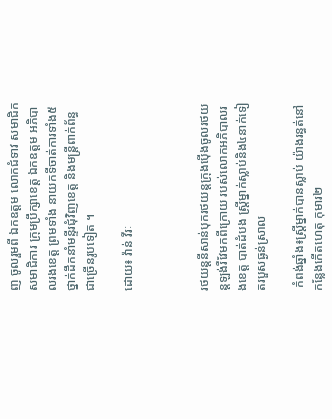ញ ចូលរួមពី ឯកឧត្តម លោកជំទាវ សមាជិក សមាជិការ ក្រុមប្រឹក្សាខេត្ត ឯកឧត្តម អភិបាលរងខេត្ត ព្រមទាំង នាយកទីចាត់ការទាំង៥ ថ្នាក់ដឹកនាំមន្ទីរជុំវិញខេត្ត និងមន្ត្រីពាក់ព័ន្ធជាច្រើនរូបទៀត ។

ដោយ៖ វ៉ាន់ វីរៈ



រថយន្តនីសាន់បុករថយន្តក្រុងប៉ើងចូលរថយន្តឡង់រឺវែមកពីក្រោយ របស់លោកអភិបាលរងខេត្ត បាត់ដំបង ស្រ្តីម្នាក់ស្លាប់និង៤នាក់ទៀតរបួសធ្ងន់ស្រាល

 កំពង់ឆ្នាំង៖ស្ត្រីម្នាក់បានស្លាប់ យ៉ាងរន្ធត់នៅ កន្លែងកើតហេតុ កុមារ២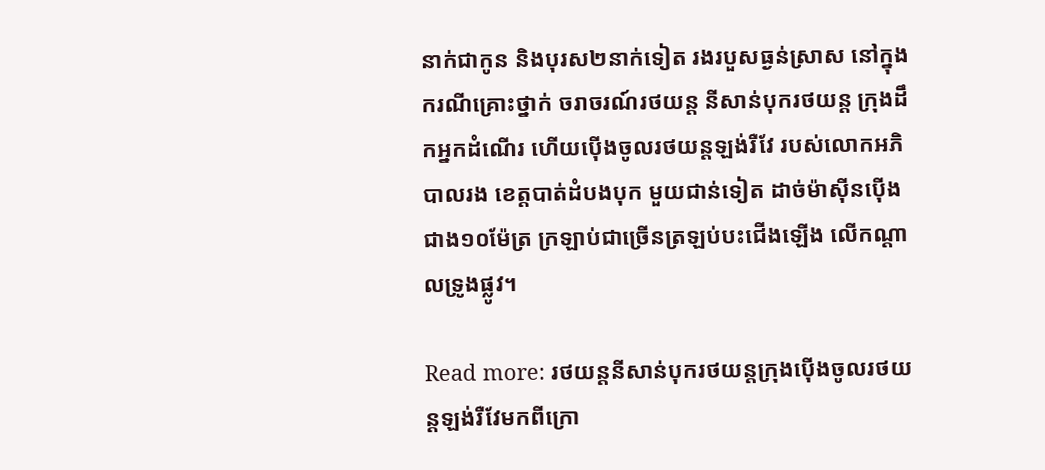នាក់ជាកូន និងបុរស២នាក់ទៀត រងរបួសធ្ងន់ស្រាស នៅក្នុងករណីគ្រោះថ្នាក់ ចរាចរណ៍រថយន្ត នីសាន់បុករថយន្ត ក្រុងដឹកអ្នកដំណើរ ហើយប៉ើងចូលរថយន្តឡង់រឺវែ របស់លោកអភិបាលរង ខេត្តបាត់ដំបងបុក មួយជាន់ទៀត ដាច់ម៉ាស៊ីនប៉ើង ជាង១០ម៉ែត្រ ក្រឡាប់ជាច្រើនត្រឡប់បះជើងឡើង លើកណ្តាលទ្រូងផ្លូវ។

Read more: រថយន្តនីសាន់បុករថយន្តក្រុងប៉ើងចូលរថយន្តឡង់រឺវែមកពីក្រោ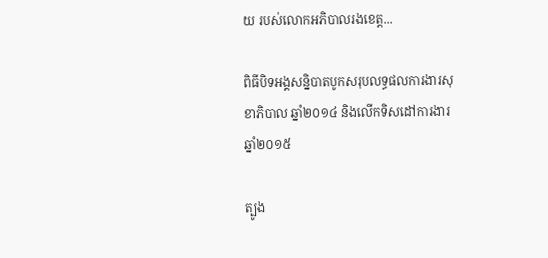យ របស់លោកអភិបាលរងខេត្ត...

ពិធីបិទអង្គសន្និបាតបូកសរុបលទ្ធផលការងារសុខាភិបាល ឆ្នាំ២០១៤ និងលើកទិសដៅការងារ ឆ្នាំ២០១៥

ត្បូង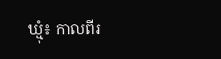ឃ្មុំ៖ កាលពីរ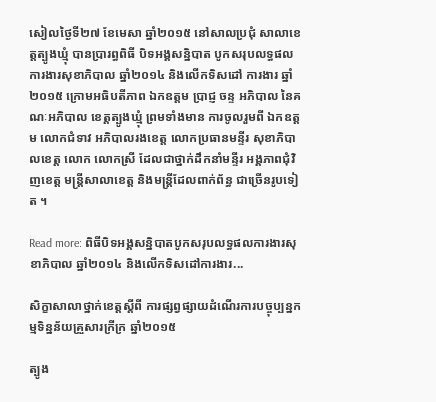សៀលថ្ងៃទី២៧ ខែមេសា ឆ្នាំ២០១៥ នៅសាលប្រជុំ សាលាខេត្តត្បូងឃ្មុំ បានប្រារព្ធពិធី បិទអង្គសន្និបាត បូកសរុបលទ្ធផល ការងារសុខាភិបាល ឆ្នាំ២០១៤ និងលើកទិសដៅ ការងារ ឆ្នាំ២០១៥ ក្រោមអធិបតីភាព ឯកឧត្តម ប្រាជ្ញ ចន្ទ អភិបាល នៃគណៈអភិបាល ខេត្តត្បូងឃ្មុំ ព្រមទាំងមាន ការចូលរួមពី ឯកឧត្តម លោកជំទាវ អភិបាលរងខេត្ត លោកប្រធានមន្ទីរ សុខាភិបាលខេត្ត លោក លោកស្រី ដែលជាថ្នាក់ដឹកនាំមន្ទីរ អង្គភាពជុំវិញខេត្ត មន្ត្រីសាលាខេត្ត និងមន្ត្រីដែលពាក់ព័ន្ធ ជាច្រើនរូបទៀត ។

Read more: ពិធីបិទអង្គសន្និបាតបូកសរុបលទ្ធផលការងារសុខាភិបាល ឆ្នាំ២០១៤ និងលើកទិសដៅការងារ...

សិក្ខាសាលាថ្នាក់ខេត្តស្ដីពី ការផ្សព្វផ្សាយដំណើរការបច្ចុប្បន្នកម្មទិន្នន័យគ្រួសារក្រីក្រ ឆ្នាំ២០១៥

ត្បូង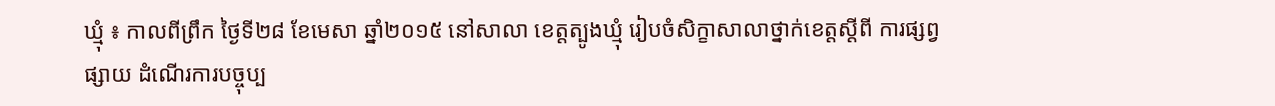ឃ្មុំ ៖ កាលពីព្រឹក ថ្ងៃទី២៨ ខែមេសា ឆ្នាំ២០១៥ នៅសាលា ខេត្តត្បូងឃ្មុំ រៀបចំសិក្ខាសាលាថ្នាក់ខេត្តស្ដីពី ការផ្សព្វផ្សាយ ដំណើរការបច្ចុប្ប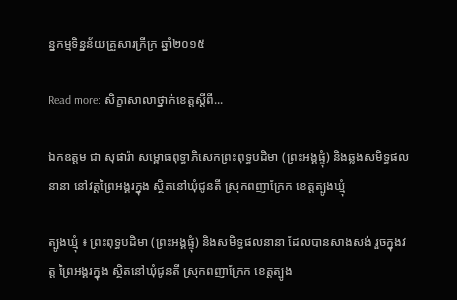ន្នកម្មទិន្នន័យគ្រួសារក្រីក្រ ឆ្នាំ២០១៥

Read more: សិក្ខាសាលាថ្នាក់ខេត្តស្ដីពី...

ឯកឧត្ដម ជា សុផារ៉ា សម្ពោធពុទ្ធាភិសេកព្រះពុទ្ធបដិមា (ព្រះអង្គផ្ទុំ) និងឆ្លងសមិទ្ធផលនានា នៅវត្តព្រៃអង្គរក្នុង ស្ថិតនៅឃុំជូនតី ស្រុកពញាក្រែក ខេត្តត្បូងឃ្មុំ

ត្បូងឃ្មុំ ៖ ព្រះពុទ្ធបដិមា (ព្រះអង្គផ្ទុំ) និងសមិទ្ធផលនានា ដែលបានសាងសង់ រួចក្នុងវត្ត ព្រៃអង្គរក្នុង ស្ថិតនៅឃុំជូនតី ស្រុកពញាក្រែក ខេត្តត្បូង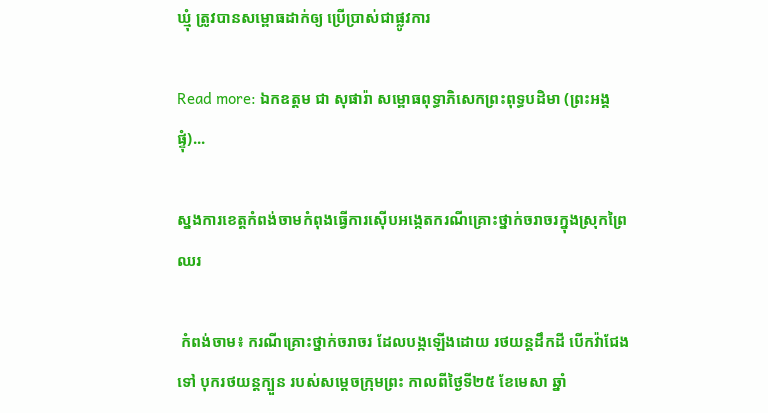ឃ្មុំ ត្រូវបានសម្ពោធដាក់ឲ្យ ប្រើប្រាស់ជាផ្លូវការ

Read more: ឯកឧត្ដម ជា សុផារ៉ា សម្ពោធពុទ្ធាភិសេកព្រះពុទ្ធបដិមា (ព្រះអង្គផ្ទុំ)...

ស្នងការខេត្តកំពង់ចាមកំពុងធ្វើការស៊ើបអង្កេតករណីគ្រោះថ្នាក់ចរាចរក្នុងស្រុកព្រៃឈរ

 កំពង់ចាម៖ ករណីគ្រោះថ្នាក់ចរាចរ ដែលបង្កឡើងដោយ រថយន្តដឹកដី បើកវ៉ាជែងទៅ បុករថយន្តក្បួន របស់សម្តេចក្រុមព្រះ កាលពីថ្ងៃទី២៥ ខែមេសា ឆ្នាំ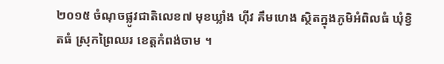២០១៥ ចំណុចផ្លូវជាតិលេខ៧ មុខឃ្លាំង ហ៊ីវ គឹមហេង ស្ថិតក្នុងភូមិអំពិលធំ ឃុំខ្វិតធំ ស្រុកព្រៃឈរ ខេត្តកំពង់ចាម ។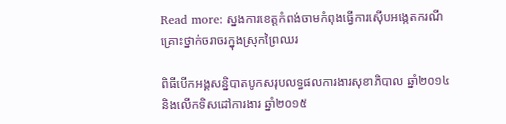Read more: ស្នងការខេត្តកំពង់ចាមកំពុងធ្វើការស៊ើបអង្កេតករណីគ្រោះថ្នាក់ចរាចរក្នុងស្រុកព្រៃឈរ

ពិធីបើកអង្គសន្និបាតបូកសរុបលទ្ធផលការងារសុខាភិបាល ឆ្នាំ២០១៤ និងលើកទិសដៅការងារ ឆ្នាំ២០១៥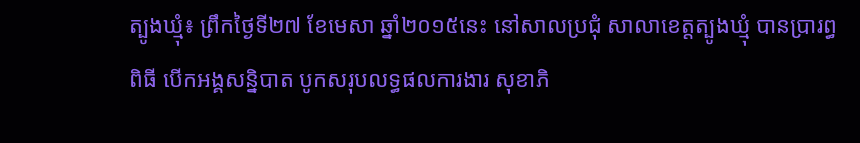ត្បូងឃ្មុំ៖ ព្រឹកថ្ងៃទី២៧ ខែមេសា ឆ្នាំ២០១៥នេះ នៅសាលប្រជុំ សាលាខេត្តត្បូងឃ្មុំ បានប្រារព្ធពិធី បើកអង្គសន្និបាត បូកសរុបលទ្ធផលការងារ សុខាភិ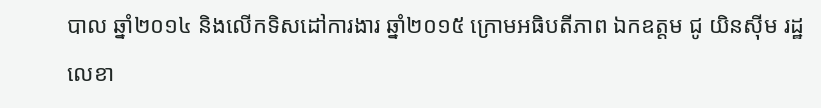បាល ឆ្នាំ២០១៤ និងលើកទិសដៅការងារ ឆ្នាំ២០១៥ ក្រោមអធិបតីភាព ឯកឧត្តម ជូ យិនស៊ីម រដ្ឋលេខា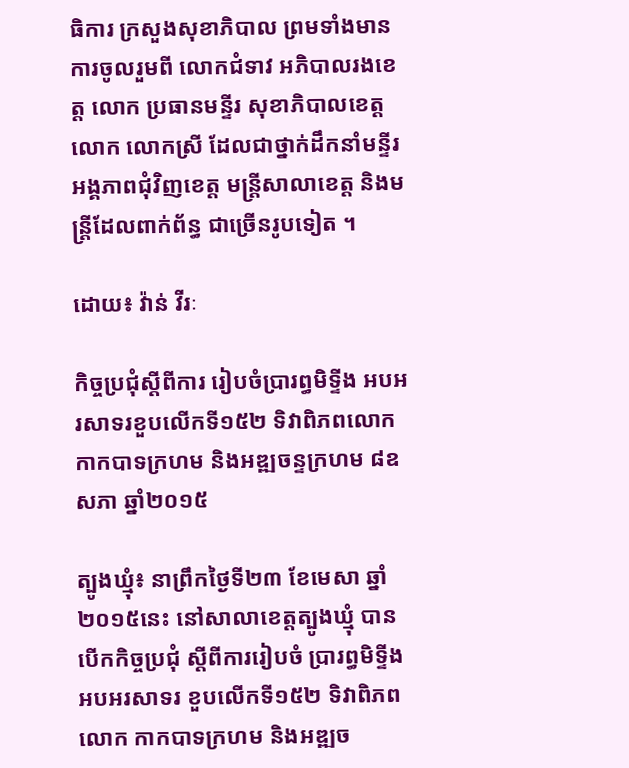ធិការ ក្រសួងសុខាភិបាល ព្រមទាំងមានការចូលរួមពី លោកជំទាវ អភិបាលរងខេត្ត លោក ប្រធានមន្ទីរ សុខាភិបាលខេត្ត លោក លោកស្រី ដែលជាថ្នាក់ដឹកនាំមន្ទីរ អង្គភាពជុំវិញខេត្ត មន្ត្រីសាលាខេត្ត និងមន្ត្រីដែលពាក់ព័ន្ធ ជាច្រើនរូបទៀត ។

ដោយ៖ វ៉ាន់ វីរៈ

កិច្ចប្រជុំស្តីពីការ រៀបចំប្រារព្ធមិទ្ទីង អបអរសាទរខួបលើកទី១៥២ ទិវាពិភពលោក កាកបាទក្រហម និងអឌ្ឍចន្ទក្រហម ៨ឧសភា ឆ្នាំ២០១៥

ត្បូងឃ្មុំ៖ នាព្រឹកថ្ងៃទី២៣ ខែមេសា ឆ្នាំ២០១៥នេះ នៅសាលាខេត្តត្បូងឃ្មុំ បានបើកកិច្ចប្រជុំ ស្តីពីការរៀបចំ ប្រារព្ធមិទ្ទីង អបអរសាទរ ខួបលើកទី១៥២ ទិវាពិភពលោក កាកបាទក្រហម និងអឌ្ឍច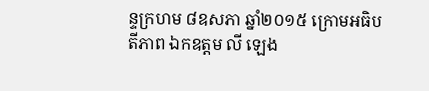ន្ទក្រហម ៨ឧសភា ឆ្នាំ២០១៥ ក្រោមអធិបតីភាព ឯកឧត្តម លី ឡេង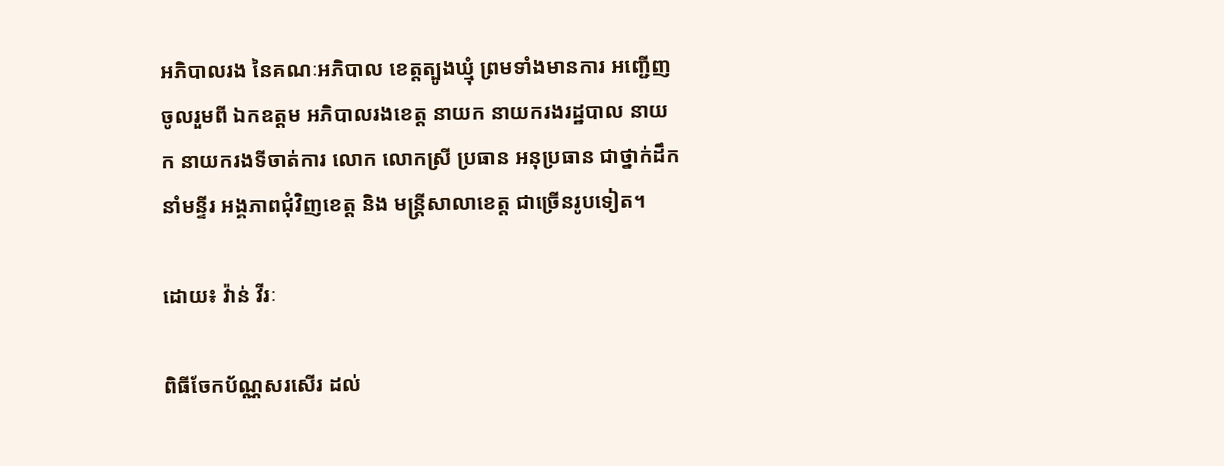អភិបាលរង នៃគណៈអភិបាល ខេត្តត្បូងឃ្មុំ ព្រមទាំងមានការ អញ្ជើញចូលរួមពី ឯកឧត្តម អភិបាលរងខេត្ត នាយក នាយករងរដ្ឋបាល នាយក នាយករងទីចាត់ការ លោក លោកស្រី ប្រធាន អនុប្រធាន ជាថ្នាក់ដឹកនាំមន្ទីរ អង្គភាពជុំវិញខេត្ត និង មន្រ្តីសាលាខេត្ត ជាច្រើនរូបទៀត។

ដោយ៖ វ៉ាន់ វីរៈ

ពិធីចែកប័ណ្ណសរសើរ ដល់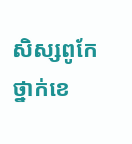សិស្សពូកែ ថ្នាក់ខេ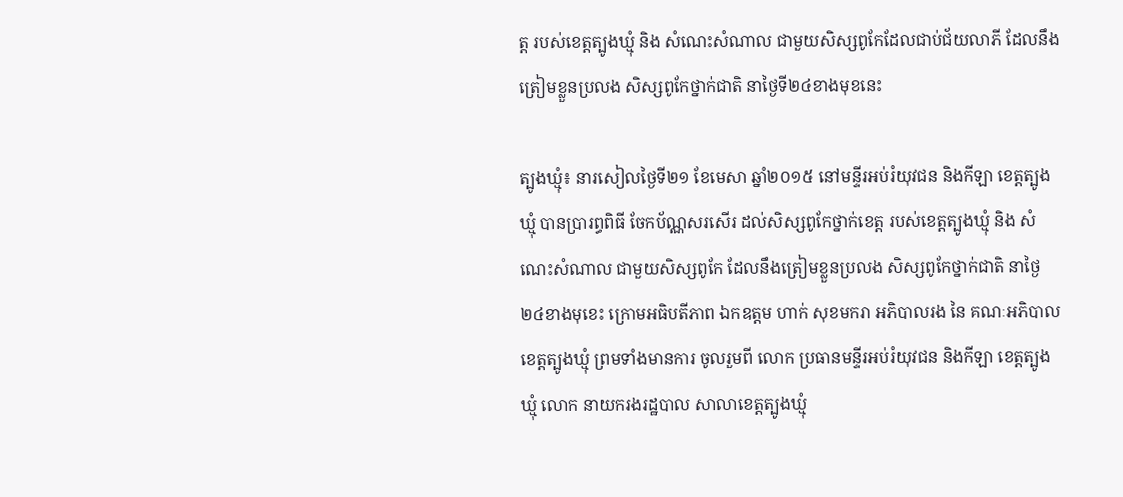ត្ត របស់ខេត្តត្បូងឃ្មុំ និង សំណេះសំណាល ជាមួយសិស្សពូកែដែលជាប់ជ័យលាភី ដែលនឹងត្រៀមខ្លួនប្រលង សិស្សពូកែថ្នាក់ជាតិ នាថ្ងៃទី២៤ខាងមុខនេះ

ត្បូងឃ្មុំ៖ នារសៀលថ្ងៃទី២១ ខែមេសា ឆ្នាំ២០១៥ នៅមន្ទីរអប់រំយុវជន និងកីឡា ខេត្តត្បូងឃ្មុំ បានប្រារព្ធពិធី ចែកប័ណ្ណសរសើរ ដល់សិស្សពូកែថ្នាក់ខេត្ត របស់ខេត្តត្បូងឃ្មុំ និង សំណេះសំណាល ជាមួយសិស្សពូកែ ដែលនឹងត្រៀមខ្លួនប្រលង សិស្សពូកែថ្នាក់ជាតិ នាថ្ងៃ២៤ខាងមុខេះ ក្រោមអធិបតីភាព ឯកឧត្តម ហាក់ សុខមករា អភិបាលរង នៃ គណៈអភិបាល ខេត្តត្បូងឃ្មុំ ព្រមទាំងមានការ ចូលរួមពី លោក ប្រធានមន្ទីរអប់រំយុវជន និងកីឡា ខេត្តត្បូងឃ្មុំ លោក នាយករងរដ្ឋបាល សាលាខេត្តត្បូងឃ្មុំ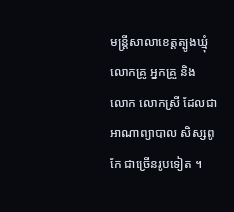មន្ត្រីសាលាខេត្តត្បូងឃ្មុំ លោកគ្រូ អ្នកគ្រួ និង លោក លោកស្រី ដែលជាអាណាព្យាបាល សិស្សពូកែ ជាច្រើនរូបទៀត ។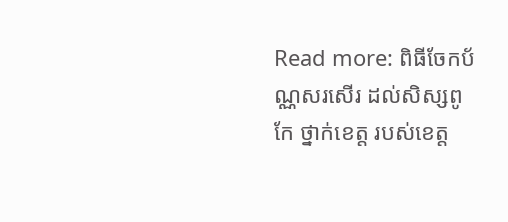Read more: ពិធីចែកប័ណ្ណសរសើរ ដល់សិស្សពូកែ ថ្នាក់ខេត្ត របស់ខេត្ត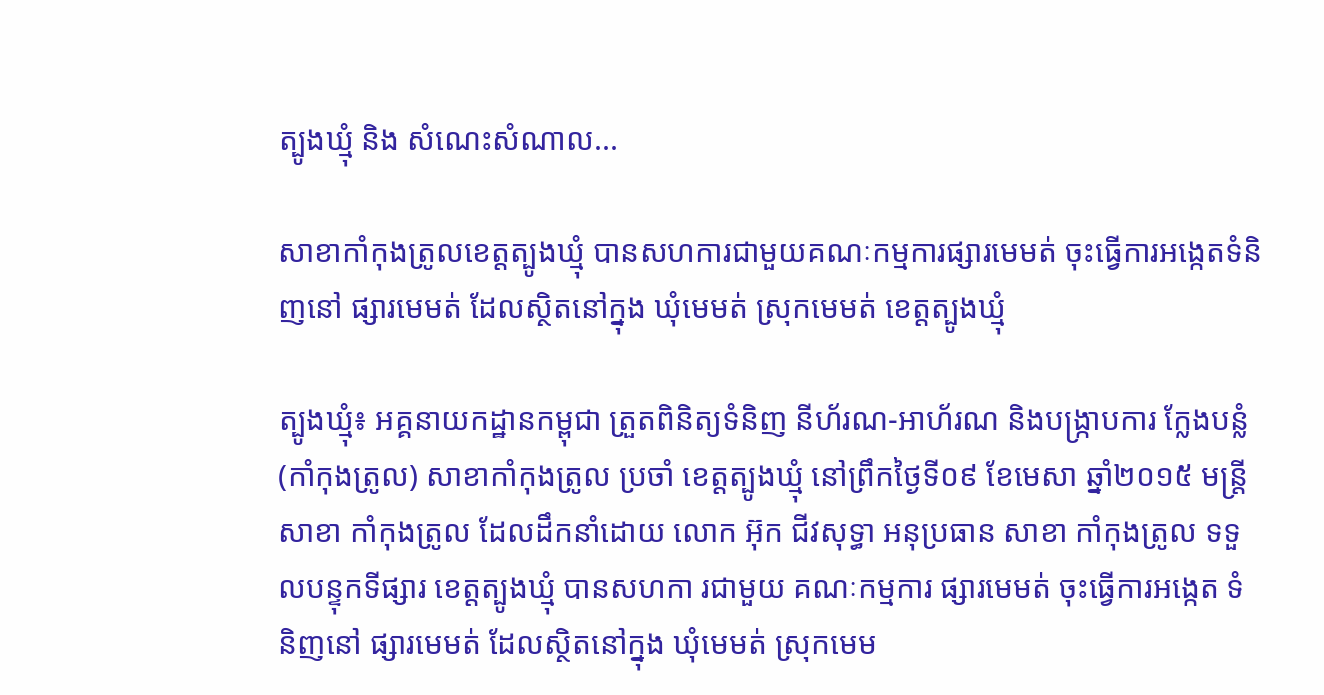ត្បូងឃ្មុំ និង សំណេះសំណាល...

សាខាកាំកុងត្រូលខេត្តត្បូងឃ្មុំ បានសហការជាមួយគណៈកម្មការផ្សារមេមត់ ចុះធ្វើការអង្កេតទំនិញនៅ ផ្សារមេមត់ ដែលស្ថិតនៅក្នុង ឃុំមេមត់ ស្រុកមេមត់ ខេត្តត្បូងឃ្មុំ

ត្បូងឃ្មុំ៖ អគ្គនាយកដ្ឋានកម្ពុជា ត្រួតពិនិត្យទំនិញ នីហ័រណ-អាហ័រណ និងបង្ក្រាបការ ក្លែងបន្លំ (កាំកុងត្រូល) សាខាកាំកុងត្រូល ប្រចាំ ខេត្តត្បូងឃ្មុំ នៅព្រឹកថ្ងៃទី០៩ ខែមេសា ឆ្នាំ២០១៥ មន្ត្រីសាខា កាំកុងត្រូល ដែលដឹកនាំដោយ លោក អ៊ុក ជីវសុទ្ធា អនុប្រធាន សាខា កាំកុងត្រូល ទទួលបន្ទុកទីផ្សារ ខេត្តត្បូងឃ្មុំ បានសហកា រជាមួយ គណៈកម្មការ ផ្សារមេមត់ ចុះធ្វើការអង្កេត ទំនិញនៅ ផ្សារមេមត់ ដែលស្ថិតនៅក្នុង ឃុំមេមត់ ស្រុកមេម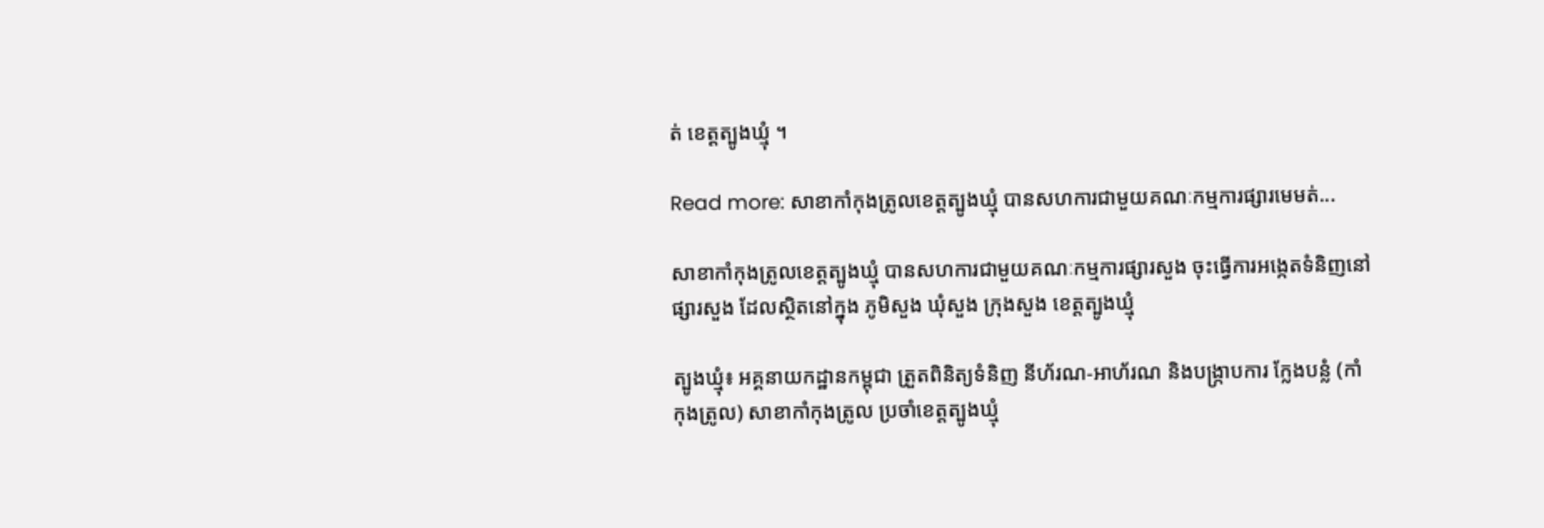ត់ ខេត្តត្បូងឃ្មុំ ។

Read more: សាខាកាំកុងត្រូលខេត្តត្បូងឃ្មុំ បានសហការជាមួយគណៈកម្មការផ្សារមេមត់...

សាខាកាំកុងត្រូលខេត្តត្បូងឃ្មុំ បានសហការជាមួយគណៈកម្មការផ្សារសួង ចុះធ្វើការអង្កេតទំនិញនៅផ្សារសួង ដែលស្ថិតនៅក្នុង ភូមិសួង ឃុំសួង ក្រុងសួង ខេត្តត្បូងឃ្មុំ

ត្បូងឃ្មុំ៖ អគ្គនាយកដ្ឋានកម្ពុជា ត្រួតពិនិត្យទំនិញ នីហ័រណ-អាហ័រណ និងបង្ក្រាបការ ក្លែងបន្លំ (កាំកុងត្រូល) សាខាកាំកុងត្រូល ប្រចាំខេត្តត្បូងឃ្មុំ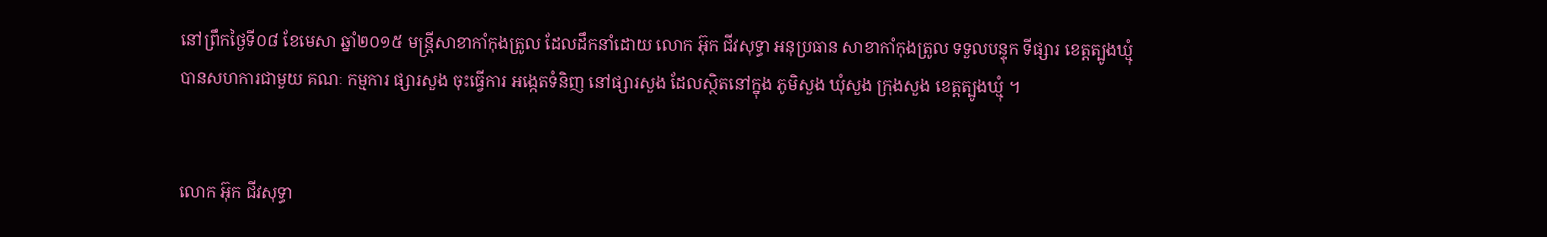នៅព្រឹកថ្ងៃទី០៨ ខែមេសា ឆ្នាំ២០១៥ មន្ត្រីសាខាកាំកុងត្រូល ដែលដឹកនាំដោយ លោក អ៊ុក ជីវសុទ្ធា អនុប្រធាន សាខាកាំកុងត្រូល ទទួលបន្ទុក ទីផ្សារ ខេត្តត្បូងឃ្មុំ បានសហការជាមួយ គណៈ កម្មការ ផ្សារសួង ចុះធ្វើការ អង្កេតទំនិញ នៅផ្សារសួង ដែលស្ថិតនៅក្នុង ភូមិសួង ឃុំសួង ក្រុងសួង ខេត្តត្បូងឃ្មុំ ។


លោក អ៊ុក ជីវសុទ្ធា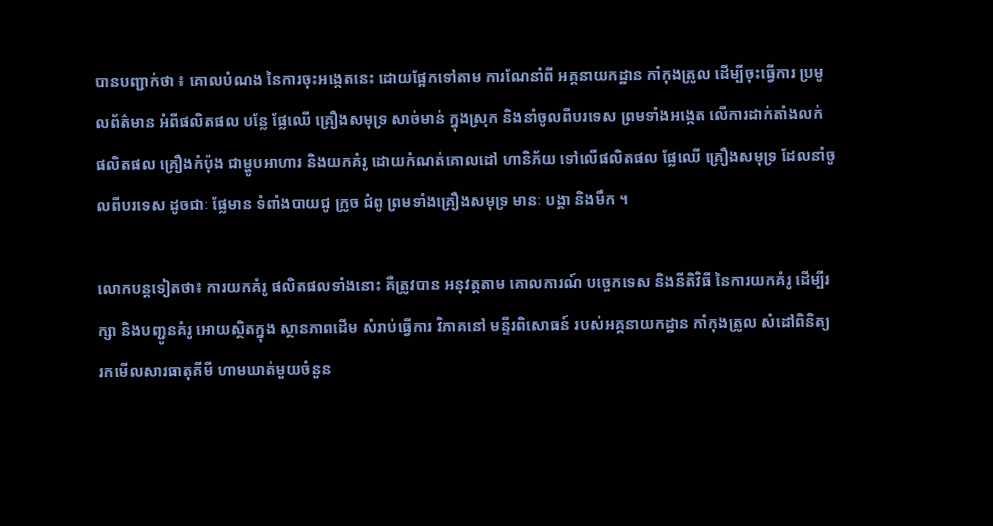បានបញ្ជាក់ថា ៖ គោលបំណង នៃការចុះអង្កេតនេះ ដោយផ្អែកទៅតាម ការណែនាំពី អគ្គនាយកដ្ឋាន កាំកុងត្រូល ដើម្បីចុះធ្វើការ ប្រមូលព័ត៌មាន អំពីផលិតផល បន្លែ ផ្លែឈើ គ្រឿងសមុទ្រ សាច់មាន់ ក្នុងស្រុក និងនាំចូលពីបរទេស ព្រមទាំងអង្កេត លើការដាក់តាំងលក់ ផលិតផល គ្រឿងកំប៉ុង ជាម្ហូបអាហារ និងយកគំរូ ដោយកំណត់គោលដៅ ហានិភ័យ ទៅលើផលិតផល ផ្លែឈើ គ្រឿងសមុទ្រ ដែលនាំចូលពីបរទេស ដូចជាៈ ផ្លែមាន ទំពាំងបាយជូ ក្រូច ជំពូ ព្រមទាំងគ្រឿងសមុទ្រ មានៈ បង្គា និងមឹក ។

លោកបន្តទៀតថា៖ ការយកគំរូ ផលិតផលទាំងនោះ គឺត្រូវបាន អនុវត្តតាម គោលការណ៍ បច្ចេកទេស និងនីតិវិធី នៃការយកគំរូ ដើម្បីរក្សា និងបញ្ជូនគំរូ អោយស្ថិតក្នុង ស្ថានភាពដើម សំរាប់ធ្វើការ វិភាគនៅ មន្ទីរពិសោធន៍ របស់អគ្គនាយកដ្ឋាន កាំកុងត្រូល សំដៅពិនិត្យ រកមើលសារធាតុគីមី ហាមឃាត់មួយចំនួន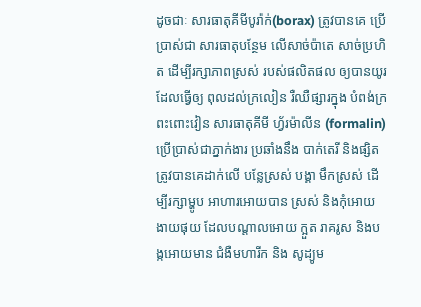ដូចជាៈ សារធាតុគីមីបូរ៉ាក់(borax) ត្រូវបានគេ ប្រើប្រាស់ជា សារធាតុបន្ថែម លើសាច់ប៉ាតេ សាច់ប្រហិត ដើម្បីរក្សាភាពស្រស់ របស់ផលិតផល ឲ្យបានយូរ ដែលធ្វើឲ្យ ពុលដល់ក្រលៀន រឺឈឺផ្សារក្នុង បំពង់ក្រពះពោះវៀន សារធាតុគីមី ហ្វ័រម៉ាលីន (formalin) ប្រើប្រាស់ជាភ្នាក់ងារ ប្រឆាំងនឹង បាក់តេរី និងផ្សិត ត្រូវបានគេដាក់លើ បន្លែស្រស់ បង្គា មឹកស្រស់ ដើម្បីរក្សាម្ហូប អាហារអោយបាន ស្រស់ និងកុំអោយ ងាយផុយ ដែលបណ្តាលអោយ ក្អួត រាគរូស និងបង្កអោយមាន ជំងឺមហារីក និង សូដ្យូម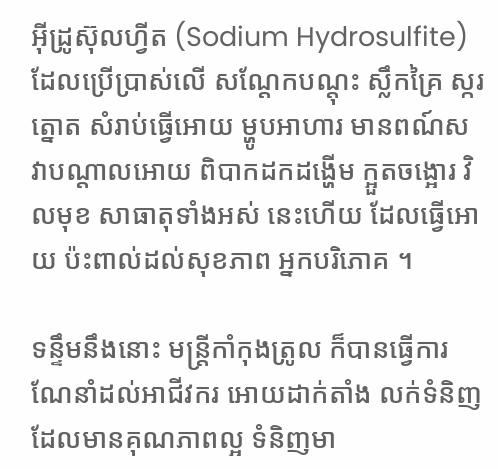អ៊ីដ្រូស៊ុលហ្វីត (Sodium Hydrosulfite) ដែលប្រើប្រាស់លើ សណ្តែកបណ្តុះ ស្លឹកគ្រៃ ស្ករត្នោត សំរាប់ធ្វើអោយ ម្ហូបអាហារ មានពណ៍ស វាបណ្តាលអោយ ពិបាកដកដង្ហើម ក្អួតចង្អោរ វិលមុខ សាធាតុទាំងអស់ នេះហើយ ដែលធ្វើអោយ ប៉ះពាល់ដល់សុខភាព អ្នកបរិភោគ ។

ទន្ទឹមនឹងនោះ មន្ត្រីកាំកុងត្រូល ក៏បានធ្វើការ ណែនាំដល់អាជីវករ អោយដាក់តាំង លក់ទំនិញ ដែលមានគុណភាពល្អ ទំនិញមា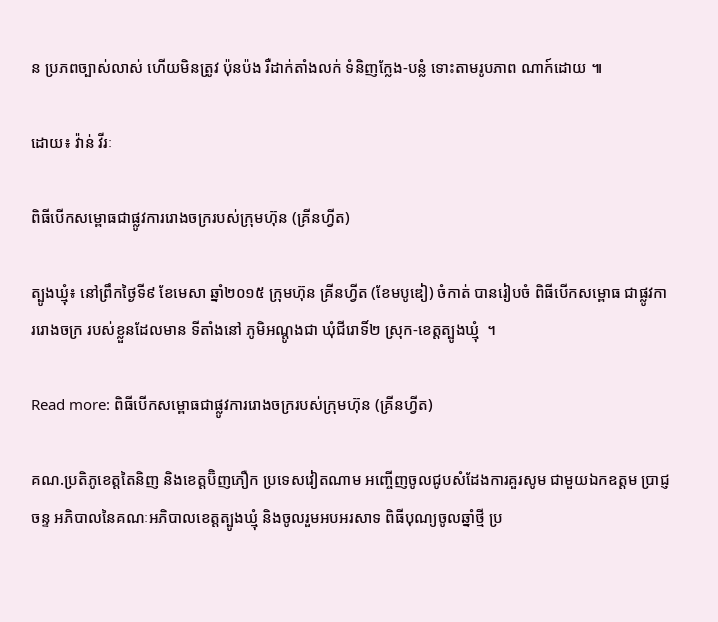ន ប្រភពច្បាស់លាស់ ហើយមិនត្រូវ ប៉ុនប៉ង រឺដាក់តាំងលក់ ទំនិញក្លែង-បន្លំ ទោះតាមរូបភាព ណាក៍ដោយ ៕

ដោយ៖ វ៉ាន់ វីរៈ

ពិធីបើកសម្ពោធជាផ្លូវការរោងចក្ររបស់ក្រុមហ៊ុន ‍(គ្រីនហ្វីត)

ត្បូងឃ្មុំ៖ នៅព្រឹកថ្ងៃទី៩ ខែមេសា ឆ្នាំ២០១៥ ក្រុមហ៊ុន គ្រីនហ្វីត (ខែមបូឌៀ) ចំកាត់ បានរៀបចំ ពិធីបើកសម្ពោធ ជាផ្លូវការរោងចក្រ របស់ខ្លួនដែលមាន ទីតាំងនៅ ភូមិអណ្តូងជា ឃុំជីរោទិ៍២ ស្រុក-ខេត្តត្បូងឃ្មុំ  ។

Read more: ពិធីបើកសម្ពោធជាផ្លូវការរោងចក្ររបស់ក្រុមហ៊ុន ‍(គ្រីនហ្វីត)

គណ.ប្រតិភូខេត្តតៃនិញ និងខេត្តប៊ិញភឿក ប្រទេសវៀតណាម អញ្ចើញចូលជូបសំដែងការគួរសូម ជាមួយឯកឧត្តម ប្រាជ្ញ ចន្ទ អភិបាលនៃគណៈអភិបាលខេត្តត្បូងឃ្មុំ និងចូលរួមអបអរសាទ ពិធីបុណ្យចូលឆ្នាំថ្មី ប្រ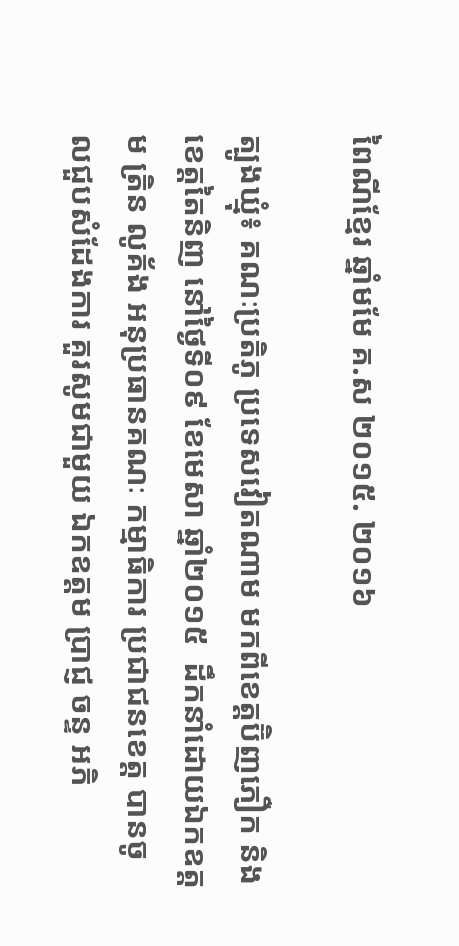ពៃណីខ្មែរ ឆ្នាំមមែ គ.ស ២០១៥. ២០១៦

ត្បូងឃ្មុំ៖ គណៈប្រតិភូ ប្រទេសវៀតណាម មកពីខេត្តប៊ិញភឿក និងខេត្តតៃនិញ នៅថ្ងៃទី០៩ ខែមេសា ឆ្នាំ២០១៥  ដឹកនាំដោយឯកឧត្តម ត្រិន លូគ័ង អនុប្រធានគណៈ កម្មាធិការ ប្រជាជនខេត្ត បានចូលជួបសំដែងការ គួរសូមជាមួយ ឯកឧត្តម ប្រាជ្ញ ចន្ទ អភិ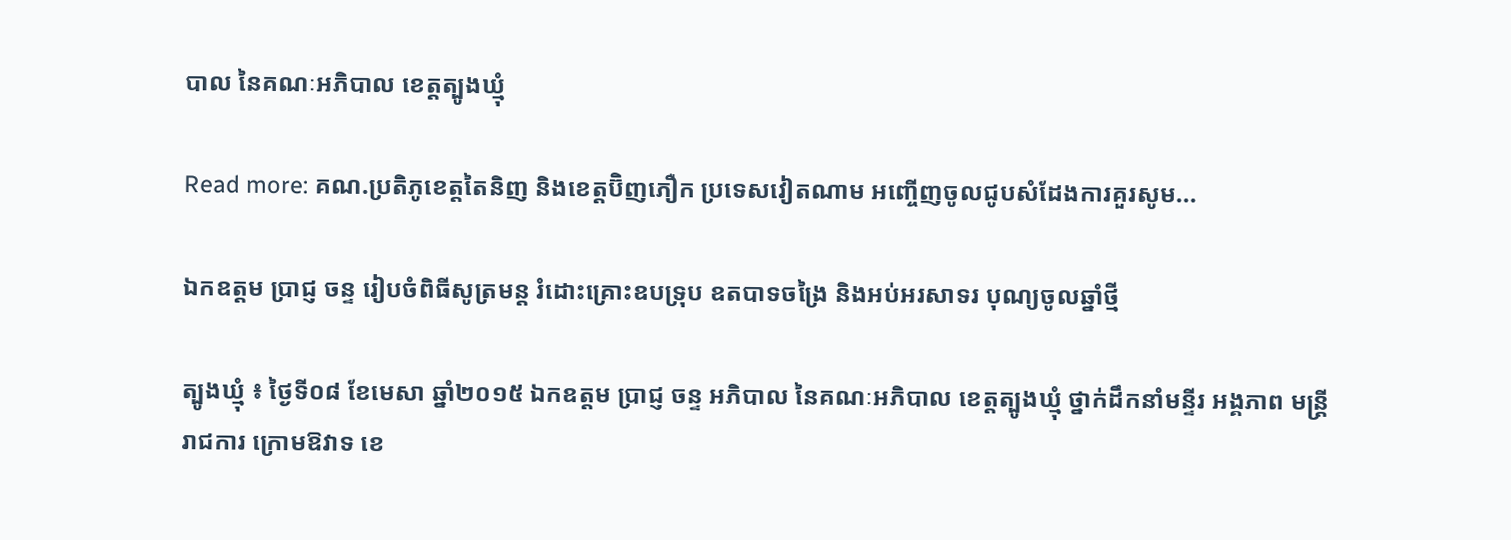បាល នៃគណៈអភិបាល ខេត្តត្បូងឃ្មុំ

Read more: គណ.ប្រតិភូខេត្តតៃនិញ និងខេត្តប៊ិញភឿក ប្រទេសវៀតណាម អញ្ចើញចូលជូបសំដែងការគួរសូម...

ឯកឧត្តម ប្រាជ្ញ ចន្ទ រៀបចំពិធីសូត្រមន្ត រំដោះគ្រោះឧបទ្រុប ឧតបាទចង្រៃ និងអប់អរសាទរ បុណ្យចូលឆ្នាំថ្មី

ត្បូងឃ្មុំ ៖ ថ្ងៃទី០៨ ខែមេសា ឆ្នាំ២០១៥ ឯកឧត្តម ប្រាជ្ញ ចន្ទ អភិបាល នៃគណៈអភិបាល ខេត្តត្បូងឃ្មុំ ថ្នាក់ដឹកនាំមន្ទីរ អង្គភាព មន្ត្រីរាជការ ក្រោមឱវាទ ខេ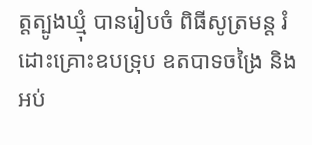ត្តត្បូងឃ្មុំ បានរៀបចំ ពិធីសូត្រមន្ត រំដោះគ្រោះឧបទ្រុប ឧតបាទចង្រៃ និងអប់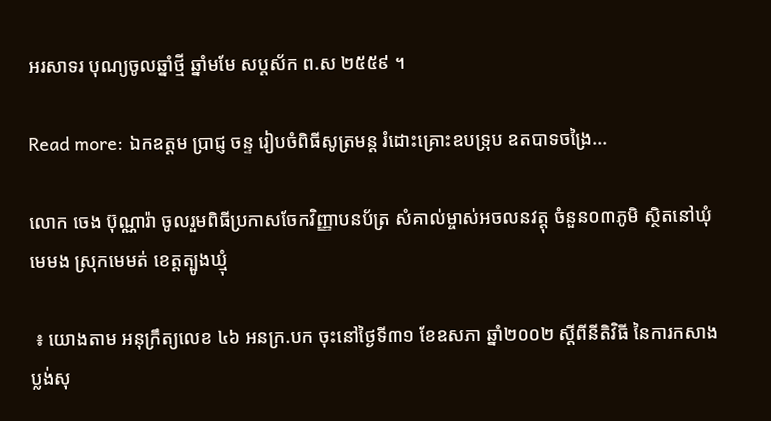អរសាទរ បុណ្យចូលឆ្នាំថ្មី ឆ្នាំមមែ សប្តស័ក ព.ស ២៥៥៩ ។

Read more: ឯកឧត្តម ប្រាជ្ញ ចន្ទ រៀបចំពិធីសូត្រមន្ត រំដោះគ្រោះឧបទ្រុប ឧតបាទចង្រៃ...

លោក ចេង ប៊ុណ្ណារ៉ា ចូលរួមពិធីប្រកាសចែកវិញ្ញាបនប័ត្រ សំគាល់ម្ចាស់អចលនវត្តុ ចំនួន០៣ភូមិ ស្ថិតនៅឃុំមេមង ស្រុកមេមត់ ខេត្តត្បូងឃ្មុំ

 ៖ យោងតាម អនុក្រឹត្យលេខ ៤៦ អនក្រ.បក ចុះនៅថ្ងៃទី៣១ ខែឧសភា ឆ្នាំ២០០២ ស្ដីពីនីតិវិធី នៃការកសាង ប្លង់សុ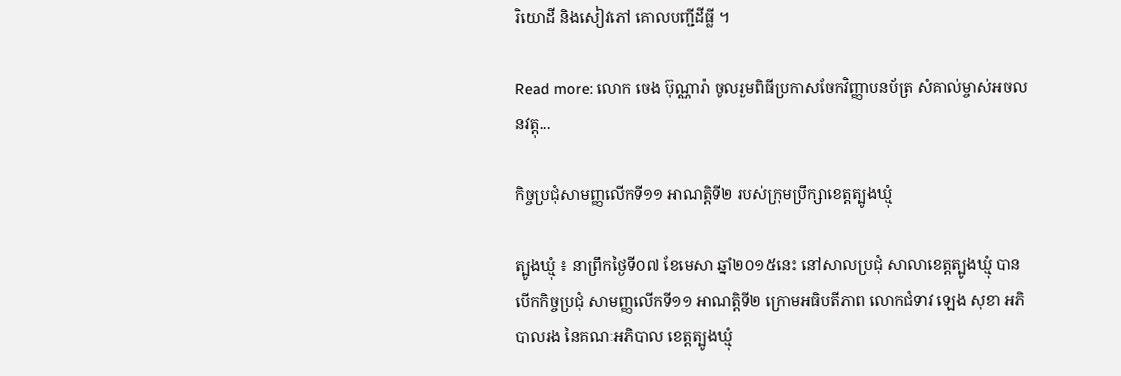រិយោដី និងសៀវភៅ គោលបញ្ជីដីធ្លី ។

Read more: លោក ចេង ប៊ុណ្ណារ៉ា ចូលរួមពិធីប្រកាសចែកវិញ្ញាបនប័ត្រ សំគាល់ម្ចាស់អចលនវត្តុ...

កិច្ចប្រជុំសាមញ្ញលើកទី១១ អាណត្តិទី២ របស់ក្រុមប្រឹក្សាខេត្តត្បូងឃ្មុំ

ត្បូងឃ្មុំ ៖ នាព្រឹកថ្ងៃទី០៧ ខែមេសា ឆ្នាំ២០១៥នេះ នៅសាលប្រជុំ សាលាខេត្តត្បូងឃ្មុំ បានបើកកិច្ចប្រជុំ សាមញ្ញលើកទី១១ អាណត្តិទី២ ក្រោមអធិបតីភាព លោកជំទាវ ឡេង សុខា អភិបាលរង នៃគណៈអភិបាល ខេត្តត្បូងឃ្មុំ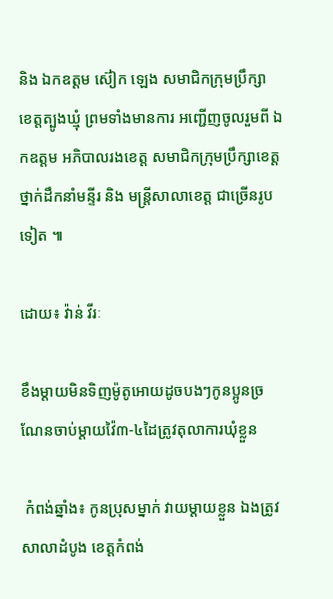និង ឯកឧត្តម ស៊ៀក ឡេង សមាជិកក្រុមប្រឹក្សា ខេត្តត្បូងឃ្មុំ ព្រមទាំងមានការ អញ្ជើញចូលរួមពី ឯកឧត្តម អភិបាលរងខេត្ត សមាជិកក្រុមប្រឹក្សាខេត្ត ថ្នាក់ដឹកនាំមន្ទីរ និង មន្ត្រីសាលាខេត្ត ជាច្រើនរូបទៀត ៕

ដោយ៖ វ៉ាន់ វីរៈ

ខឹងម្តាយមិនទិញម៉ូតូអោយដូចបងៗកូនប្អូនច្រណែនចាប់ម្តាយវ៉ៃ៣-៤ដៃត្រូវតុលាការឃុំខ្លួន

 កំពង់ឆ្នាំង៖ កូនប្រុសម្នាក់ វាយម្តាយខ្លួន ឯងត្រូវសាលាដំបូង ខេត្តកំពង់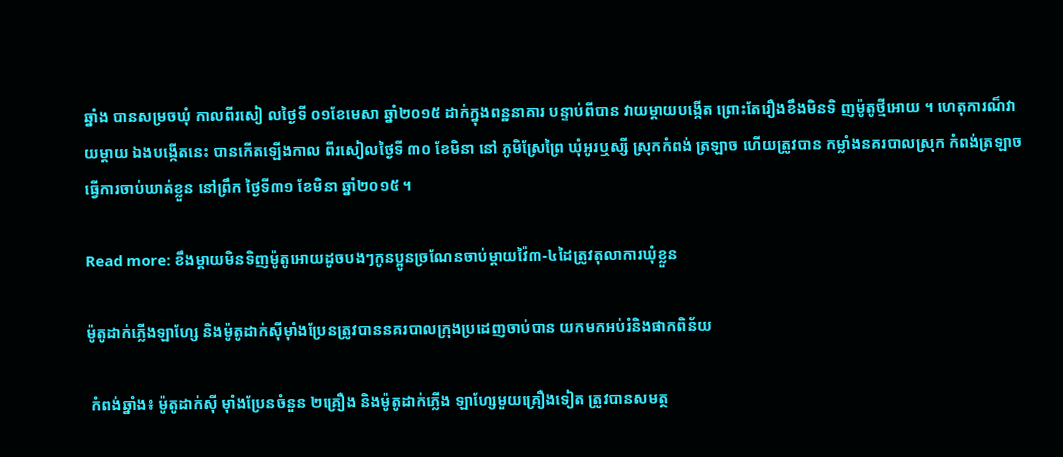ឆ្នាំង បានសម្រចឃុំ កាលពីរសៀ លថ្ងៃទី ០១ខែមេសា ឆ្នាំ២០១៥ ដាក់ក្នុងពន្ឋនាគារ បន្ទាប់ពីបាន វាយម្តាយបង្កើត ព្រោះតែរឿងខឹងមិនទិ ញម៉ូតូថ្មីអោយ ។ ហេតុការណ៏វាយម្តាយ ឯងបង្កើតនេះ បានកើតឡើងកាល ពីរសៀលថ្ងៃទី ៣០ ខែមិនា នៅ ភូមិស្រែព្រៃ ឃុំអូរឬស្សី ស្រុកកំពង់ ត្រឡាច ហើយត្រូវបាន កម្លាំងនគរបាលស្រុក កំពង់ត្រឡាចធ្វើការចាប់ឃាត់ខ្លួន នៅព្រឹក ថ្ងៃទី៣១ ខែមិនា ឆ្នាំ២០១៥ ។

Read more: ខឹងម្តាយមិនទិញម៉ូតូអោយដូចបងៗកូនប្អូនច្រណែនចាប់ម្តាយវ៉ៃ៣-៤ដៃត្រូវតុលាការឃុំខ្លួន

ម៉ូតូដាក់ភ្លើងឡាហ្សែ និងម៉ូតូដាក់ស៊ីម៉ាំងប្រែនត្រូវបាននគរបាលក្រុងប្រដេញចាប់បាន យកមកអប់រំនិងផាកពិន័យ

 កំពង់ឆ្នាំង៖ ម៉ូតូដាក់ស៊ី ម៉ាំងប្រែនចំនួន ២គ្រឿង និងម៉ូតូដាក់ភ្លើង ឡាហ្សែមួយគ្រឿងទៀត ត្រូវបានសមត្ថ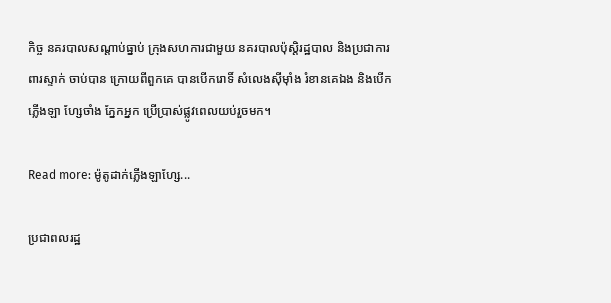កិច្ច នគរបាលសណ្តាប់ធ្នាប់ ក្រុងសហការជាមួយ នគរបាលប៉ុស្តិរដ្ឋបាល និងប្រជាការពារស្ទាក់ ចាប់បាន ក្រោយពីពួកគេ បានបើករោទិ៍ សំលេងស៊ីម៉ាំង រំខានគេឯង និងបើកភ្លើងឡា ហ្សែចាំង ភ្នែកអ្នក ប្រើប្រាស់ផ្លូវពេលយប់រួចមក។

Read more: ម៉ូតូដាក់ភ្លើងឡាហ្សែ...

ប្រជាពលរដ្ឋ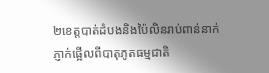២ខេត្តបាត់ដំបងនិងប៉ៃលិនរាប់ពាន់នាក់ភ្ញាក់ផ្អើលពីបាតុភូតធម្មជាតិ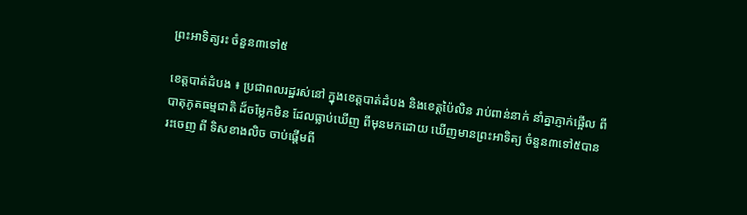ព្រះអាទិត្យរះ ចំនួន៣ទៅ៥

ខេត្តបាត់ដំបង ៖ ប្រជាពលរដ្ឋរស់នៅ ក្នុងខេត្តបាត់ដំបង និងខេត្តប៉ៃលិន រាប់ពាន់នាក់ នាំគ្នាភ្ញាក់ផ្អើល ពីបាតុភូតធម្មជាតិ ដ៏ចម្លែកមិន ដែលធ្លាប់ឃើញ ពីមុនមកដោយ ឃើញមានព្រះអាទិត្យ ចំនួន៣ទៅ៥បានរះចេញ ពី ទិសខាងលិច ចាប់ផ្តើមពី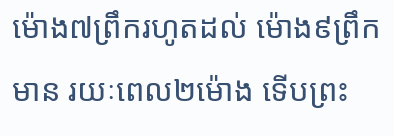ម៉ោង៧ព្រឹករហូតដល់ ម៉ោង៩ព្រឹកមាន រយៈពេល២ម៉ោង ទើបព្រះ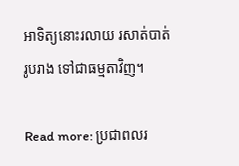អាទិត្យនោះរលាយ រសាត់បាត់រូបរាង ទៅជាធម្មតាវិញ។

Read more: ប្រជាពលរ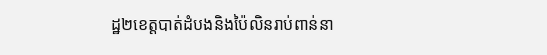ដ្ឋ២ខេត្តបាត់ដំបងនិងប៉ៃលិនរាប់ពាន់នា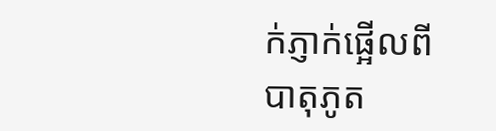ក់ភ្ញាក់ផ្អើលពីបាតុភូត